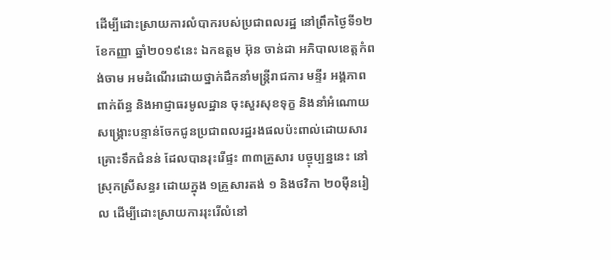ដើម្បីដោះស្រាយការលំបាករបស់ប្រជាពលរដ្ឋ នៅព្រឹកថ្ងៃទី១២ ខែកញ្ញា ឆ្នាំ២០១៩នេះ ឯកឧត្តម អ៊ុន ចាន់ដា អភិបាលខេត្តកំពង់ចាម អមដំណើរដោយថ្នាក់ដឹកនាំមន្ត្រីរាជការ មន្ទីរ អង្គភាព ពាក់ព័ន្ធ និងអាជ្ញាធរមូលដ្ឋាន ចុះសួរសុខទុក្ខ និងនាំអំណោយសង្គ្រោះបន្ទាន់ចែកជូនប្រជាពលរដ្ឋរងផលប៉ះពាល់ដោយសារគ្រោះទឹកជំនន់ ដែលបានរុះរើផ្ទះ ៣៣គ្រួសារ បច្ចុប្បន្ននេះ នៅស្រុកស្រីសន្ធរ ដោយក្នុង ១គ្រួសារតង់ ១ និងថវិកា ២០ម៉ឺនរៀល ដើម្បីដោះស្រាយការរុះរើលំនៅ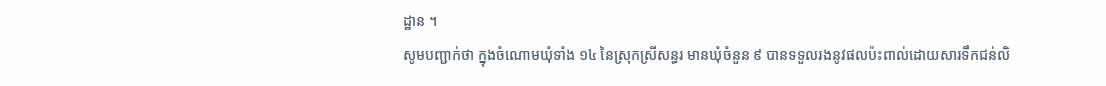ដ្ឋាន ។
សូមបញ្ជាក់ថា ក្នុងចំណោមឃុំទាំង ១៤ នៃស្រុកស្រីសន្ធរ មានឃុំចំនួន ៩ បានទទួលរងនូវផលប៉ះពាល់ដោយសារទឹកជន់លិ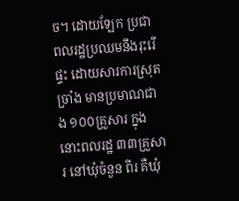ច។ ដោយឡែក ប្រជាពលរដ្ឋប្រឈមនឹងរុះរើផ្ទះ ដោយសារការស្រុតច្រាំង មានប្រមាណជាង ១០០គ្រួសារ ក្នុងនោះពលរដ្ឋ ៣៣គ្រួសារ នៅឃុំចំនួន ពីរ គឺឃុំ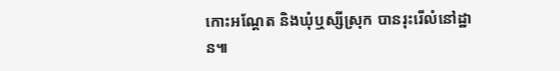កោះអណ្ដែត និងឃុំឬស្សីស្រុក បានរុះរើលំនៅដ្ឋាន៕